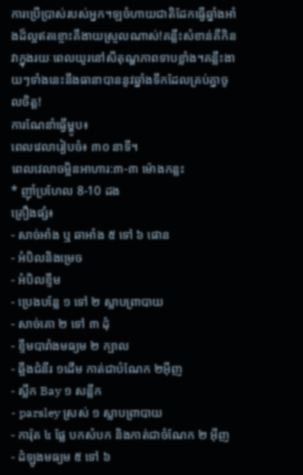ការប្រើប្រាស់របស់អ្នក។ឡចំហាយជាតិដែកធ្វើឆ្នាំងអាំងដ៏ល្អឥតខ្ចោះគឺងាយស្រួលណាស់!គន្លឹះសំខាន់គឺកិនវាក្នុងរយៈពេលយូរនៅសីតុណ្ហភាពទាបខ្លាំង។គន្លឹះងាយៗទាំងនេះនឹងធានាបាននូវឆ្នាំងទឹកដែលគ្រប់គ្នាចូលចិត្ត!
ការណែនាំធ្វើម្ហូប៖
ពេលវេលារៀបចំ៖ ៣០ នាទី។
ពេលវេលាចម្អិនអាហារ:៣-៣ ម៉ោងកន្លះ
* ញ៉ាំប្រហែល 8-10 ដង
គ្រឿងផ្សំ៖
- សាច់អាំង ឬ ឆាអាំង ៥ ទៅ ៦ ផោន
- អំបិលនិងម្រេច
- អំបិលខ្ទឹម
- ប្រេងបន្លែ ១ ទៅ ២ ស្លាបព្រាបាយ
- សាច់គោ ២ ទៅ ៣ ដុំ
- ខ្ទឹមបារាំងមធ្យម ២ ក្បាល
- ឆ្អឹងជំនីរ ១ដើម កាត់ជាបំណែក ២អ៊ីញ
- ស្លឹក Bay ១ សន្លឹក
- parsley ស្រស់ ១ ស្លាបព្រាបាយ
- ការ៉ុត ៤ ផ្លែ បកសំបក និងកាត់ជាចំណែក ២ អ៊ីញ
- ដំឡូងមធ្យម ៥ ទៅ ៦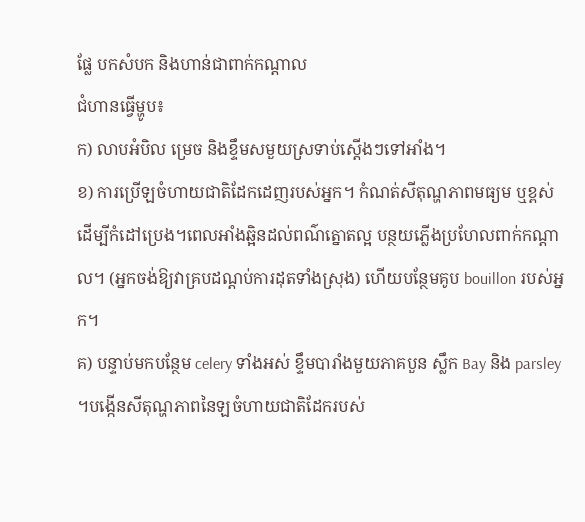ផ្លែ បកសំបក និងហាន់ជាពាក់កណ្តាល
ជំហានធ្វើម្ហូប៖
ក) លាបអំបិល ម្រេច និងខ្ទឹមសមួយស្រទាប់ស្តើងៗទៅអាំង។
ខ) ការប្រើឡចំហាយជាតិដែកដេញរបស់អ្នក។ កំណត់សីតុណ្ហភាពមធ្យម ឬខ្ពស់ ដើម្បីកំដៅប្រេង។ពេលអាំងឆ្អិនដល់ពណ៌ត្នោតល្អ បន្ថយភ្លើងប្រហែលពាក់កណ្តាល។ (អ្នកចង់ឱ្យវាគ្របដណ្តប់ការដុតទាំងស្រុង) ហើយបន្ថែមគូប bouillon របស់អ្នក។
គ) បន្ទាប់មកបន្ថែម celery ទាំងអស់ ខ្ទឹមបារាំងមួយភាគបួន ស្លឹក Bay និង parsley ។បង្កើនសីតុណ្ហភាពនៃឡចំហាយជាតិដែករបស់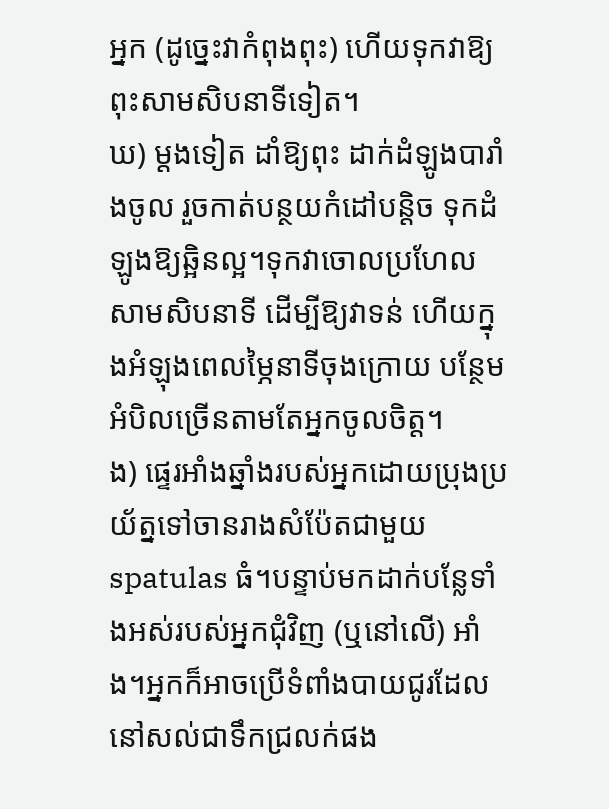អ្នក (ដូច្នេះវាកំពុងពុះ) ហើយទុកវាឱ្យពុះសាមសិបនាទីទៀត។
ឃ) ម្តងទៀត ដាំឱ្យពុះ ដាក់ដំឡូងបារាំងចូល រួចកាត់បន្ថយកំដៅបន្តិច ទុកដំឡូងឱ្យឆ្អិនល្អ។ទុកវាចោលប្រហែលសាមសិបនាទី ដើម្បីឱ្យវាទន់ ហើយក្នុងអំឡុងពេលម្ភៃនាទីចុងក្រោយ បន្ថែមអំបិលច្រើនតាមតែអ្នកចូលចិត្ត។
ង) ផ្ទេរអាំងឆ្នាំងរបស់អ្នកដោយប្រុងប្រយ័ត្នទៅចានរាងសំប៉ែតជាមួយ spatulas ធំ។បន្ទាប់មកដាក់បន្លែទាំងអស់របស់អ្នកជុំវិញ (ឬនៅលើ) អាំង។អ្នកក៏អាចប្រើទំពាំងបាយជូរដែលនៅសល់ជាទឹកជ្រលក់ផង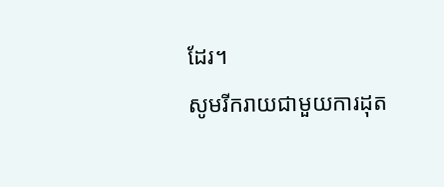ដែរ។
សូមរីករាយជាមួយការដុត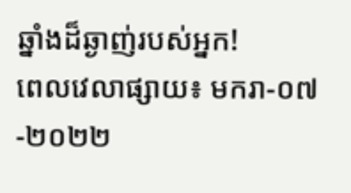ឆ្នាំងដ៏ឆ្ងាញ់របស់អ្នក!
ពេលវេលាផ្សាយ៖ មករា-០៧-២០២២